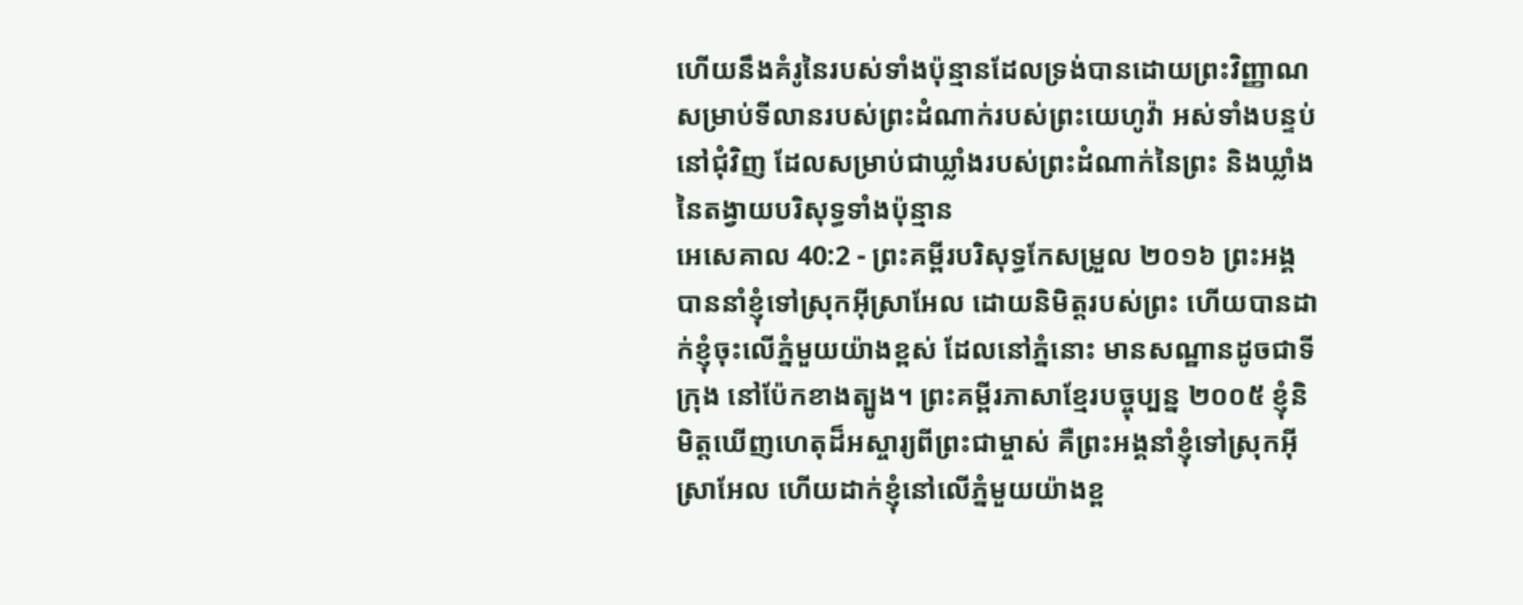ហើយនឹងគំរូនៃរបស់ទាំងប៉ុន្មានដែលទ្រង់បានដោយព្រះវិញ្ញាណ សម្រាប់ទីលានរបស់ព្រះដំណាក់របស់ព្រះយេហូវ៉ា អស់ទាំងបន្ទប់នៅជុំវិញ ដែលសម្រាប់ជាឃ្លាំងរបស់ព្រះដំណាក់នៃព្រះ និងឃ្លាំងនៃតង្វាយបរិសុទ្ធទាំងប៉ុន្មាន
អេសេគាល 40:2 - ព្រះគម្ពីរបរិសុទ្ធកែសម្រួល ២០១៦ ព្រះអង្គបាននាំខ្ញុំទៅស្រុកអ៊ីស្រាអែល ដោយនិមិត្តរបស់ព្រះ ហើយបានដាក់ខ្ញុំចុះលើភ្នំមួយយ៉ាងខ្ពស់ ដែលនៅភ្នំនោះ មានសណ្ឋានដូចជាទីក្រុង នៅប៉ែកខាងត្បូង។ ព្រះគម្ពីរភាសាខ្មែរបច្ចុប្បន្ន ២០០៥ ខ្ញុំនិមិត្តឃើញហេតុដ៏អស្ចារ្យពីព្រះជាម្ចាស់ គឺព្រះអង្គនាំខ្ញុំទៅស្រុកអ៊ីស្រាអែល ហើយដាក់ខ្ញុំនៅលើភ្នំមួយយ៉ាងខ្ព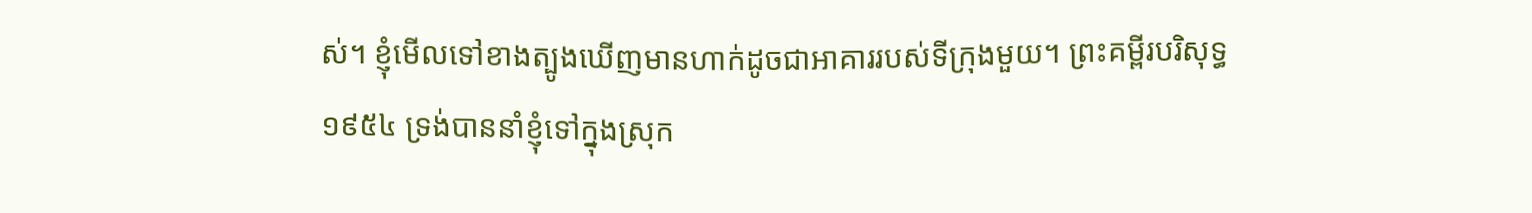ស់។ ខ្ញុំមើលទៅខាងត្បូងឃើញមានហាក់ដូចជាអាគាររបស់ទីក្រុងមួយ។ ព្រះគម្ពីរបរិសុទ្ធ ១៩៥៤ ទ្រង់បាននាំខ្ញុំទៅក្នុងស្រុក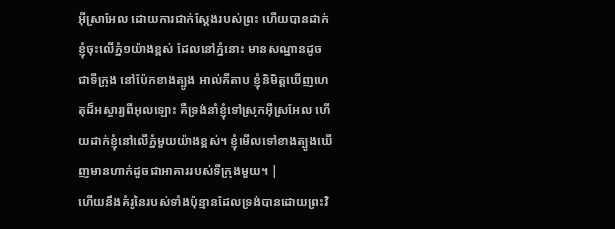អ៊ីស្រាអែល ដោយការជាក់ស្តែងរបស់ព្រះ ហើយបានដាក់ខ្ញុំចុះលើភ្នំ១យ៉ាងខ្ពស់ ដែលនៅភ្នំនោះ មានសណ្ឋានដូចជាទីក្រុង នៅប៉ែកខាងត្បូង អាល់គីតាប ខ្ញុំនិមិត្តឃើញហេតុដ៏អស្ចារ្យពីអុលឡោះ គឺទ្រង់នាំខ្ញុំទៅស្រុកអ៊ីស្រអែល ហើយដាក់ខ្ញុំនៅលើភ្នំមួយយ៉ាងខ្ពស់។ ខ្ញុំមើលទៅខាងត្បូងឃើញមានហាក់ដូចជាអាគាររបស់ទីក្រុងមួយ។ |
ហើយនឹងគំរូនៃរបស់ទាំងប៉ុន្មានដែលទ្រង់បានដោយព្រះវិ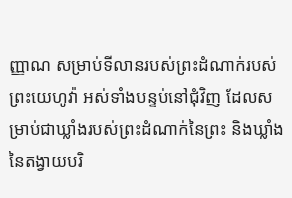ញ្ញាណ សម្រាប់ទីលានរបស់ព្រះដំណាក់របស់ព្រះយេហូវ៉ា អស់ទាំងបន្ទប់នៅជុំវិញ ដែលសម្រាប់ជាឃ្លាំងរបស់ព្រះដំណាក់នៃព្រះ និងឃ្លាំងនៃតង្វាយបរិ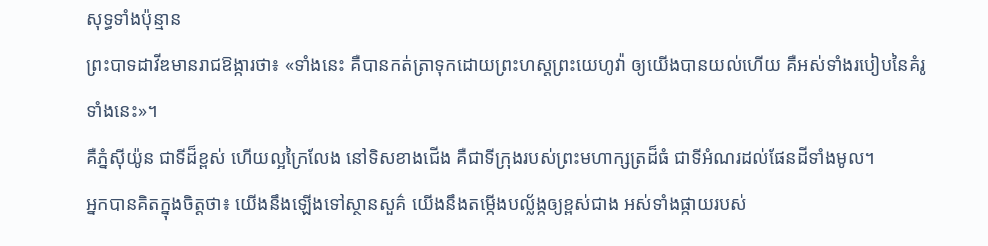សុទ្ធទាំងប៉ុន្មាន
ព្រះបាទដាវីឌមានរាជឱង្ការថា៖ «ទាំងនេះ គឺបានកត់ត្រាទុកដោយព្រះហស្តព្រះយេហូវ៉ា ឲ្យយើងបានយល់ហើយ គឺអស់ទាំងរបៀបនៃគំរូទាំងនេះ»។
គឺភ្នំស៊ីយ៉ូន ជាទីដ៏ខ្ពស់ ហើយល្អក្រៃលែង នៅទិសខាងជើង គឺជាទីក្រុងរបស់ព្រះមហាក្សត្រដ៏ធំ ជាទីអំណរដល់ផែនដីទាំងមូល។
អ្នកបានគិតក្នុងចិត្តថា៖ យើងនឹងឡើងទៅស្ថានសួគ៌ យើងនឹងតម្កើងបល្ល័ង្កឲ្យខ្ពស់ជាង អស់ទាំងផ្កាយរបស់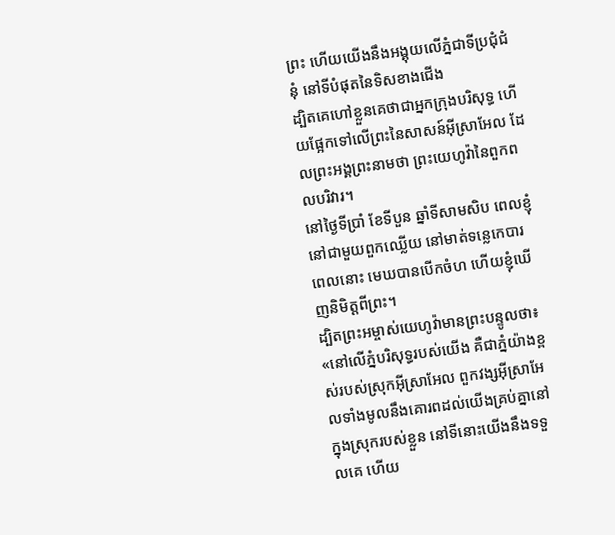ព្រះ ហើយយើងនឹងអង្គុយលើភ្នំជាទីប្រជុំជំនុំ នៅទីបំផុតនៃទិសខាងជើង
ដ្បិតគេហៅខ្លួនគេថាជាអ្នកក្រុងបរិសុទ្ធ ហើយផ្អែកទៅលើព្រះនៃសាសន៍អ៊ីស្រាអែល ដែលព្រះអង្គព្រះនាមថា ព្រះយេហូវ៉ានៃពួកពលបរិវារ។
នៅថ្ងៃទីប្រាំ ខែទីបួន ឆ្នាំទីសាមសិប ពេលខ្ញុំនៅជាមួយពួកឈ្លើយ នៅមាត់ទន្លេកេបារ ពេលនោះ មេឃបានបើកចំហ ហើយខ្ញុំឃើញនិមិត្តពីព្រះ។
ដ្បិតព្រះអម្ចាស់យេហូវ៉ាមានព្រះបន្ទូលថា៖ «នៅលើភ្នំបរិសុទ្ធរបស់យើង គឺជាភ្នំយ៉ាងខ្ពស់របស់ស្រុកអ៊ីស្រាអែល ពួកវង្សអ៊ីស្រាអែលទាំងមូលនឹងគោរពដល់យើងគ្រប់គ្នានៅក្នុងស្រុករបស់ខ្លួន នៅទីនោះយើងនឹងទទួលគេ ហើយ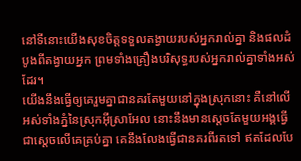នៅទីនោះយើងសុខចិត្តទទួលតង្វាយរបស់អ្នករាល់គ្នា និងផលដំបូងពីតង្វាយអ្នក ព្រមទាំងគ្រឿងបរិសុទ្ធរបស់អ្នករាល់គ្នាទាំងអស់ដែរ។
យើងនឹងធ្វើឲ្យគេរួមគ្នាជានគរតែមួយនៅក្នុងស្រុកនោះ គឺនៅលើអស់ទាំងភ្នំនៃស្រុកអ៊ីស្រាអែល នោះនឹងមានស្តេចតែមួយអង្គធ្វើជាស្តេចលើគេគ្រប់គ្នា គេនឹងលែងធ្វើជានគរពីរតទៅ ឥតដែលបែ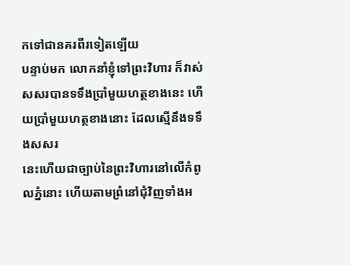កទៅជានគរពីរទៀតឡើយ
បន្ទាប់មក លោកនាំខ្ញុំទៅព្រះវិហារ ក៏វាស់សសរបានទទឹងប្រាំមួយហត្ថខាងនេះ ហើយប្រាំមួយហត្ថខាងនោះ ដែលស្មើនឹងទទឹងសសរ
នេះហើយជាច្បាប់នៃព្រះវិហារនៅលើកំពូលភ្នំនោះ ហើយតាមព្រំនៅជុំវិញទាំងអ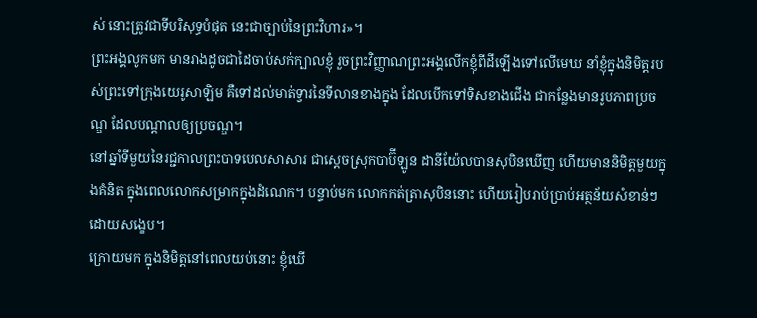ស់ នោះត្រូវជាទីបរិសុទ្ធបំផុត នេះជាច្បាប់នៃព្រះវិហារ»។
ព្រះអង្គលូកមក មានរាងដូចជាដៃចាប់សក់ក្បាលខ្ញុំ រួចព្រះវិញ្ញាណព្រះអង្គលើកខ្ញុំពីដីឡើងទៅលើមេឃ នាំខ្ញុំក្នុងនិមិត្តរបស់ព្រះទៅក្រុងយេរូសាឡិម គឺទៅដល់មាត់ទ្វារនៃទីលានខាងក្នុង ដែលបើកទៅទិសខាងជើង ជាកន្លែងមានរូបភាពប្រចណ្ឌ ដែលបណ្ដាលឲ្យប្រចណ្ឌ។
នៅឆ្នាំទីមួយនៃរជ្ជកាលព្រះបាទបេលសាសារ ជាស្តេចស្រុកបាប៊ីឡូន ដានីយ៉ែលបានសុបិនឃើញ ហើយមាននិមិត្តមួយក្នុងគំនិត ក្នុងពេលលោកសម្រាកក្នុងដំណេក។ បន្ទាប់មក លោកកត់ត្រាសុបិននោះ ហើយរៀបរាប់ប្រាប់អត្ថន័យសំខាន់ៗដោយសង្ខេប។
ក្រោយមក ក្នុងនិមិត្តនៅពេលយប់នោះ ខ្ញុំឃើ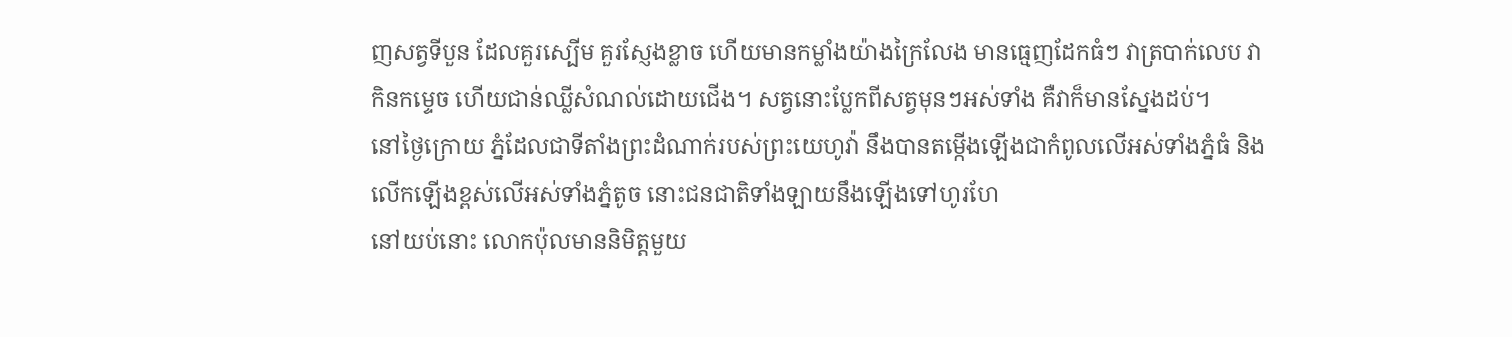ញសត្វទីបួន ដែលគួរស្បើម គួរស្ញែងខ្លាច ហើយមានកម្លាំងយ៉ាងក្រៃលែង មានធ្មេញដែកធំៗ វាត្របាក់លេប វាកិនកម្ទេច ហើយជាន់ឈ្លីសំណល់ដោយជើង។ សត្វនោះប្លែកពីសត្វមុនៗអស់ទាំង គឺវាក៏មានស្នែងដប់។
នៅថ្ងៃក្រោយ ភ្នំដែលជាទីតាំងព្រះដំណាក់របស់ព្រះយេហូវ៉ា នឹងបានតម្កើងឡើងជាកំពូលលើអស់ទាំងភ្នំធំ និងលើកឡើងខ្ពស់លើអស់ទាំងភ្នំតូច នោះជនជាតិទាំងឡាយនឹងឡើងទៅហូរហែ
នៅយប់នោះ លោកប៉ុលមាននិមិត្តមួយ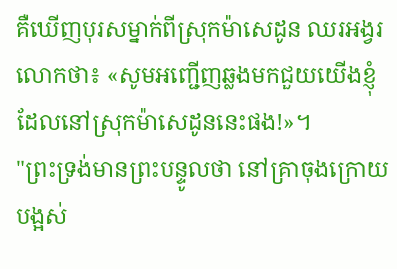គឺឃើញបុរសម្នាក់ពីស្រុកម៉ាសេដូន ឈរអង្វរលោកថា៖ «សូមអញ្ជើញឆ្លងមកជួយយើងខ្ញុំ ដែលនៅស្រុកម៉ាសេដូននេះផង!»។
"ព្រះទ្រង់មានព្រះបន្ទូលថា នៅគ្រាចុងក្រោយបង្អស់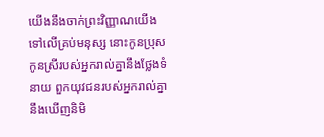យើងនឹងចាក់ព្រះវិញ្ញាណយើង ទៅលើគ្រប់មនុស្ស នោះកូនប្រុសកូនស្រីរបស់អ្នករាល់គ្នានឹងថ្លែងទំនាយ ពួកយុវជនរបស់អ្នករាល់គ្នានឹងឃើញនិមិ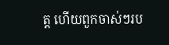ត្ត ហើយពួកចាស់ៗរប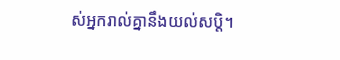ស់អ្នករាល់គ្នានឹងយល់សប្តិ។